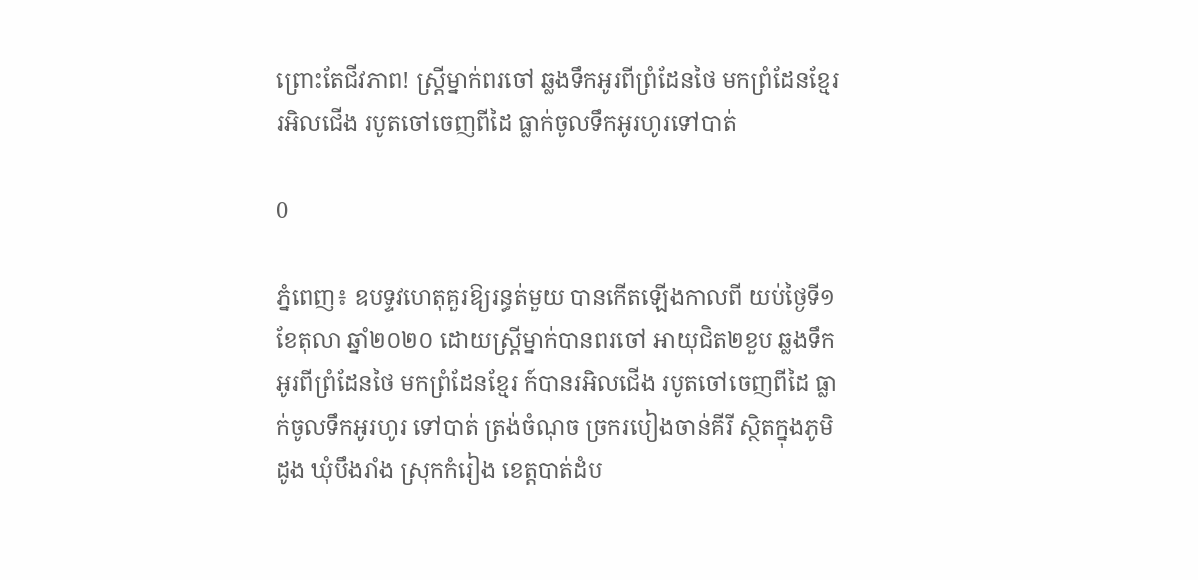ព្រោះតែជីវភាព! ស្រ្តីម្នាក់ពរចៅ ឆ្លងទឹកអូរពីព្រំដែនថៃ មកព្រំដែនខ្មែរ រអិលជើង របូតចៅចេញពីដៃ ធ្លាក់ចូលទឹកអូរហូរទៅបាត់

0

ភ្នំពេញ៖ ឧបទ្ទវហេតុគួរឱ្យរន្ធត់មួយ បានកើតឡើងកាលពី យប់ថ្ងៃទី១ ខែតុលា ឆ្នាំ២០២០ ដោយស្រ្តីម្នាក់បានពរចៅ អាយុជិត២ខួប ឆ្លងទឹកអូរពីព្រំដែនថៃ មកព្រំដែនខ្មែរ ក៍បានរអិលជើង របូតចៅចេញពីដៃ ធ្លាក់ចូលទឹកអូរហូរ ទៅបាត់ ត្រង់ចំណុច ច្រករបៀងចាន់គីរី ស្ថិតក្នុងភូមិដូង ឃុំបឹងរាំង ស្រុកកំរៀង ខេត្តបាត់ដំប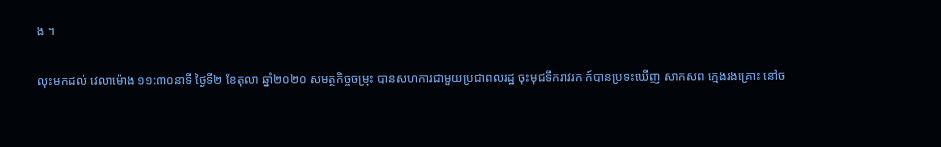ង ។

លុះមកដល់ វេលាម៉ោង ១១:៣០នាទី ថ្ងៃទី២ ខែតុលា ឆ្នាំ២០២០ សមត្ថកិច្ចចម្រុះ បានសហការជាមួយប្រជាពលរដ្ឋ ចុះមុជទឹករាវរក ក៍បានប្រទះឃើញ សាកសព ក្មេងរងគ្រោះ នៅច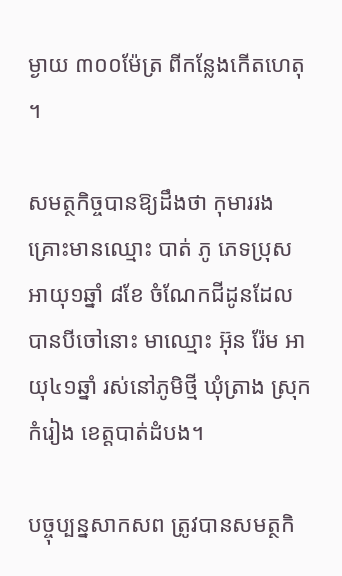ម្ងាយ ៣០០ម៉ែត្រ ពីកន្លែងកើតហេតុ ។

សមត្ថកិច្ចបានឱ្យដឹងថា កុមាររងគ្រោះមានឈ្មោះ បាត់ ភូ ភេទប្រុស អាយុ១ឆ្នាំ ៨ខែ ចំណែកជីដូនដែលបានបីចៅនោះ មាឈ្មោះ អ៊ុន រ៉ែម អាយុ៤១ឆ្នាំ រស់នៅភូមិថ្មី ឃុំត្រាង ស្រុកកំរៀង ខេត្តបាត់ដំបង។

បច្ចុប្បន្នសាកសព ត្រូវបានសមត្ថកិ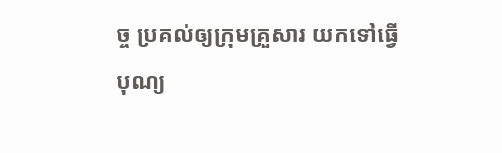ច្ច ប្រគល់ឲ្យក្រុមគ្រួសារ យកទៅធ្វើបុណ្យ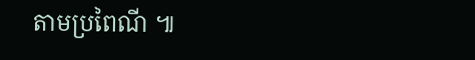តាមប្រពៃណី ៕